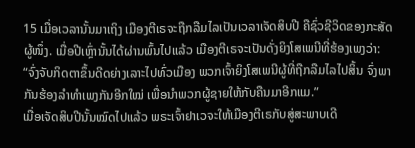15 ເມື່ອເວລານັ້ນມາເຖິງ ເມືອງຕີເຣຈະຖືກລືມໄລເປັນເວລາເຈັດສິບປີ ຄືຊົ່ວຊີວິດຂອງກະສັດຜູ້ໜຶ່ງ. ເມື່ອປີເຫຼົ່ານັ້ນໄດ້ຜ່ານພົ້ນໄປແລ້ວ ເມືອງຕີເຣຈະເປັນດັ່ງຍິງໂສເພນີທີ່ຮ້ອງເພງວ່າ:
“ຈົ່ງຈັບກິດຕາຂຶ້ນດີດຍ່າງເລາະໄປທົ່ວເມືອງ ພວກເຈົ້າຍິງໂສເພນີຜູ້ທີ່ຖືກລືມໄລໄປສິ້ນ ຈົ່ງພາກັນຮ້ອງລຳທຳເພງກັນອີກໃໝ່ ເພື່ອນຳພວກຜູ້ຊາຍໃຫ້ກັບຄືນມາອີກແມ.”
ເມື່ອເຈັດສິບປີນັ້ນໝົດໄປແລ້ວ ພຣະເຈົ້າຢາເວຈະໃຫ້ເມືອງຕີເຣກັບສູ່ສະພາບເດີ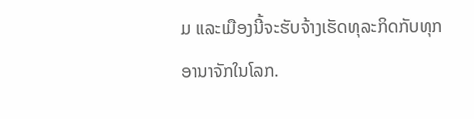ມ ແລະເມືອງນີ້ຈະຮັບຈ້າງເຮັດທຸລະກິດກັບທຸກອານາຈັກໃນໂລກ.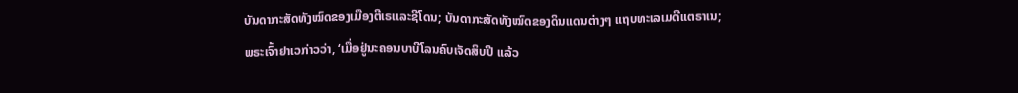ບັນດາກະສັດທັງໝົດຂອງເມືອງຕີເຣແລະຊີໂດນ; ບັນດາກະສັດທັງໝົດຂອງດິນແດນຕ່າງໆ ແຖບທະເລເມດີແຕຣາເນ;
ພຣະເຈົ້າຢາເວກ່າວວ່າ, ‘ເມື່ອຢູ່ນະຄອນບາບີໂລນຄົບເຈັດສິບປີ ແລ້ວ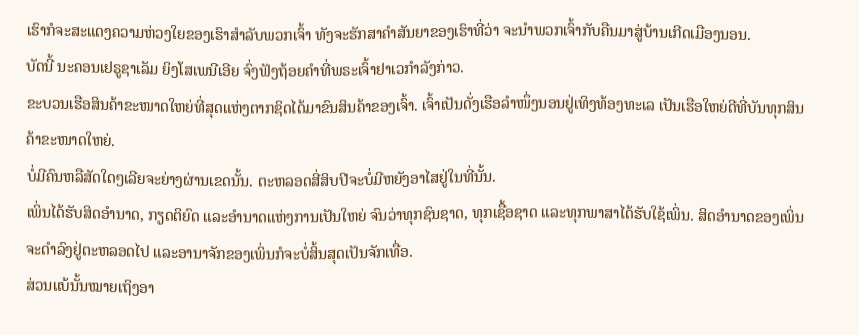ເຮົາກໍຈະສະແດງຄວາມຫ່ວງໃຍຂອງເຮົາສຳລັບພວກເຈົ້າ ທັງຈະຮັກສາຄຳສັນຍາຂອງເຮົາທີ່ວ່າ ຈະນຳພວກເຈົ້າກັບຄືນມາສູ່ບ້ານເກີດເມືອງນອນ.
ບັດນີ້ ນະຄອນເຢຣູຊາເລັມ ຍິງໂສເພນີເອີຍ ຈົ່ງຟັງຖ້ອຍຄຳທີ່ພຣະເຈົ້າຢາເວກຳລັງກ່າວ.
ຂະບວນເຮືອສິນຄ້າຂະໜາດໃຫຍ່ທີ່ສຸດແຫ່ງຕາກຊິດໄດ້ມາຂົນສິນຄ້າຂອງເຈົ້າ. ເຈົ້າເປັນດັ່ງເຮືອລຳໜຶ່ງນອນຢູ່ເທິງທ້ອງທະເລ ເປັນເຮືອໃຫຍ່ດີທີ່ບັນທຸກສິນຄ້າຂະໜາດໃຫຍ່.
ບໍ່ມີຄົນຫລືສັດໃດໆເລີຍຈະຍ່າງຜ່ານເຂດນັ້ນ. ຕະຫລອດສີ່ສິບປີຈະບໍ່ມີຫຍັງອາໄສຢູ່ໃນທີ່ນັ້ນ.
ເພິ່ນໄດ້ຮັບສິດອຳນາດ, ກຽດຕິຍົດ ແລະອຳນາດແຫ່ງການເປັນໃຫຍ່ ຈົນວ່າທຸກຊົນຊາດ, ທຸກເຊື້ອຊາດ ແລະທຸກພາສາໄດ້ຮັບໃຊ້ເພິ່ນ. ສິດອຳນາດຂອງເພິ່ນຈະດຳລົງຢູ່ຕະຫລອດໄປ ແລະອານາຈັກຂອງເພິ່ນກໍຈະບໍ່ສິ້ນສຸດເປັນຈັກເທື່ອ.
ສ່ວນແບ້ນັ້ນໝາຍເຖິງອາ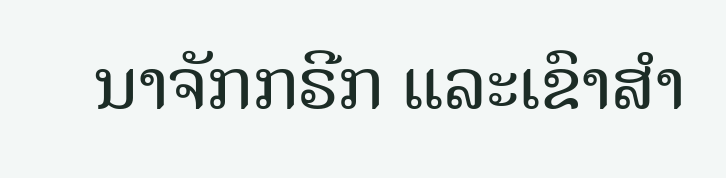ນາຈັກກຣີກ ແລະເຂົາສຳ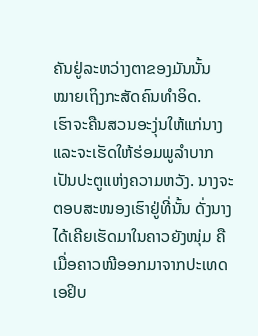ຄັນຢູ່ລະຫວ່າງຕາຂອງມັນນັ້ນ ໝາຍເຖິງກະສັດຄົນທຳອິດ.
ເຮົາຈະຄືນສວນອະງຸ່ນໃຫ້ແກ່ນາງ ແລະຈະເຮັດໃຫ້ຮ່ອມພູລຳບາກເປັນປະຕູແຫ່ງຄວາມຫວັງ. ນາງຈະຕອບສະໜອງເຮົາຢູ່ທີ່ນັ້ນ ດັ່ງນາງໄດ້ເຄີຍເຮັດມາໃນຄາວຍັງໜຸ່ມ ຄືເມື່ອຄາວໜີອອກມາຈາກປະເທດເອຢິບ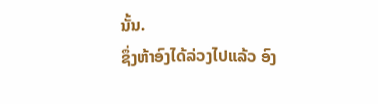ນັ້ນ.
ຊຶ່ງຫ້າອົງໄດ້ລ່ວງໄປແລ້ວ ອົງ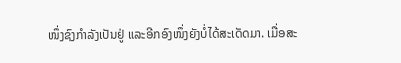ໜຶ່ງຊົງກຳລັງເປັນຢູ່ ແລະອີກອົງໜຶ່ງຍັງບໍ່ໄດ້ສະເດັດມາ. ເມື່ອສະ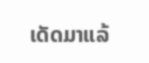ເດັດມາແລ້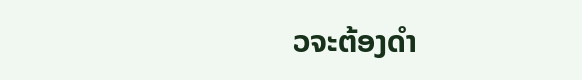ວຈະຕ້ອງດຳ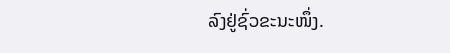ລົງຢູ່ຊົ່ວຂະນະໜຶ່ງ.